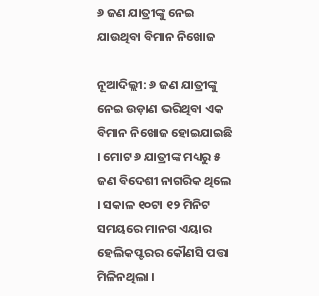୬ ଜଣ ଯାତ୍ରୀଙ୍କୁ ନେଇ ଯାଉଥିବା ବିମାନ ନିଖୋଜ

ନୂଆଦିଲ୍ଲୀ: ୬ ଜଣ ଯାତ୍ରୀଙ୍କୁ ନେଇ ଉଡ଼ାଣ ଭରିଥିବା ଏକ ବିମାନ ନିଖୋଜ ହୋଇଯାଇଛି । ମୋଟ ୬ ଯାତ୍ରୀଙ୍କ ମଧ୍ୟରୁ ୫ ଜଣ ବିଦେଶୀ ନାଗରିକ ଥିଲେ । ସକାଳ ୧୦ଟା ୧୨ ମିନିଟ ସମୟରେ ମାନଗ ଏୟାର ହେଲିକପ୍ଟରର କୌଣସି ପତ୍ତା ମିଳିନଥିଲା ।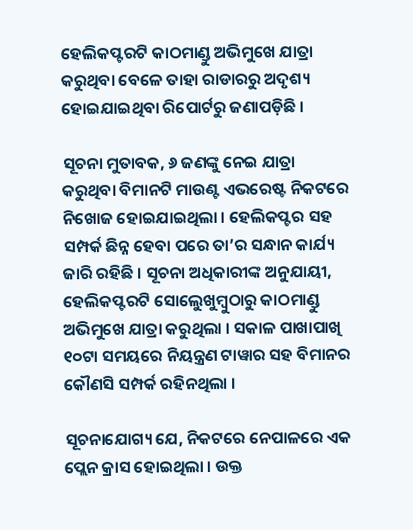ହେଲିକପ୍ଟରଟି କାଠମାଣ୍ଡୁ ଅଭିମୁଖେ ଯାତ୍ରା କରୁଥିବା ବେଳେ ତାହା ରାଡାରରୁ ଅଦୃଶ୍ୟ ହୋଇଯାଇଥିବା ରିପୋର୍ଟରୁ ଜଣାପଡ଼ିଛି ।

ସୂଚନା ମୁତାବକ, ୬ ଜଣଙ୍କୁ ନେଇ ଯାତ୍ରା କରୁଥିବା ବିମାନଟି ମାଉଣ୍ଟ ଏଭରେଷ୍ଟ ନିକଟରେ ନିଖୋଜ ହୋଇଯାଇଥିଲା । ହେଲିକପ୍ଟର ସହ ସମ୍ପର୍କ ଛିନ୍ନ ହେବା ପରେ ତା’ର ସନ୍ଧାନ କାର୍ଯ୍ୟ ଜାରି ରହିଛି । ସୂଚନା ଅଧିକାରୀଙ୍କ ଅନୁଯାୟୀ, ହେଲିକପ୍ଟରଟି ସୋଲେୁଖୁମ୍ବୁଠାରୁ କାଠମାଣ୍ଡୁ ଅଭିମୁଖେ ଯାତ୍ରା କରୁଥିଲା । ସକାଳ ପାଖାପାଖି ୧୦ଟା ସମୟରେ ନିୟନ୍ତ୍ରଣ ଟାୱାର ସହ ବିମାନର କୌଣସି ସମ୍ପର୍କ ରହିନଥିଲା ।

ସୂଚନାଯୋଗ୍ୟ ଯେ, ନିକଟରେ ନେପାଳରେ ଏକ ପ୍ଲେନ କ୍ରାସ ହୋଇଥିଲା । ଉକ୍ତ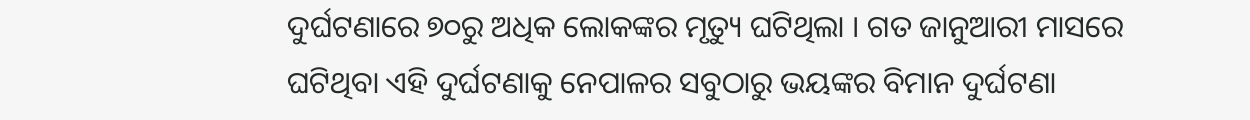ଦୁର୍ଘଟଣାରେ ୭୦ରୁ ଅଧିକ ଲୋକଙ୍କର ମୃତ୍ୟୁ ଘଟିଥିଲା । ଗତ ଜାନୁଆରୀ ମାସରେ ଘଟିଥିବା ଏହି ଦୁର୍ଘଟଣାକୁ ନେପାଳର ସବୁଠାରୁ ଭୟଙ୍କର ବିମାନ ଦୁର୍ଘଟଣା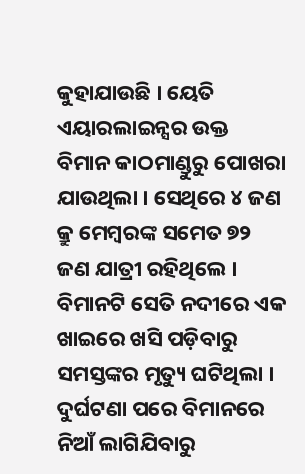କୁହାଯାଉଛି । ୟେତି ଏୟାରଲାଇନ୍ସର ଉକ୍ତ ବିମାନ କାଠମାଣ୍ଡୁରୁ ପୋଖରା ଯାଉଥିଲା । ସେଥିରେ ୪ ଜଣ କ୍ରୁ ମେମ୍ବରଙ୍କ ସମେତ ୭୨ ଜଣ ଯାତ୍ରୀ ରହିଥିଲେ । ବିମାନଟି ସେତି ନଦୀରେ ଏକ ଖାଇରେ ଖସି ପଡ଼ିବାରୁ ସମସ୍ତଙ୍କର ମୃତ୍ୟୁ ଘଟିଥିଲା । ଦୁର୍ଘଟଣା ପରେ ବିମାନରେ ନିଆଁ ଲାଗିଯିବାରୁ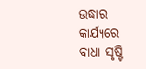ଉଦ୍ଧାର କାର୍ଯ୍ୟରେ ବାଧା ସୃଷ୍ଟି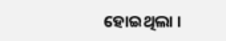ହୋଇଥିଲା ।